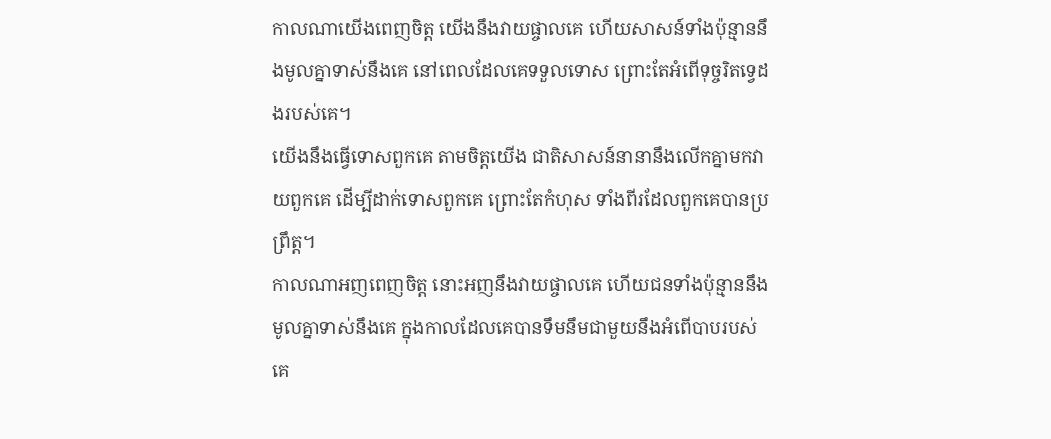កាលណាយើងពេញចិត្ត យើងនឹងវាយផ្ចាលគេ ហើយសាសន៍ទាំងប៉ុន្មាននឹងមូលគ្នាទាស់នឹងគេ នៅពេលដែលគេទទួលទោស ព្រោះតែអំពើទុច្ចរិតទ្វេដងរបស់គេ។
យើងនឹងធ្វើទោសពួកគេ តាមចិត្តយើង ជាតិសាសន៍នានានឹងលើកគ្នាមកវាយពួកគេ ដើម្បីដាក់ទោសពួកគេ ព្រោះតែកំហុស ទាំងពីរដែលពួកគេបានប្រព្រឹត្ត។
កាលណាអញពេញចិត្ត នោះអញនឹងវាយផ្ចាលគេ ហើយជនទាំងប៉ុន្មាននឹងមូលគ្នាទាស់នឹងគេ ក្នុងកាលដែលគេបានទឹមនឹមជាមួយនឹងអំពើបាបរបស់គេ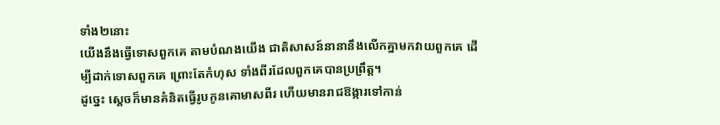ទាំង២នោះ
យើងនឹងធ្វើទោសពួកគេ តាមបំណងយើង ជាតិសាសន៍នានានឹងលើកគ្នាមកវាយពួកគេ ដើម្បីដាក់ទោសពួកគេ ព្រោះតែកំហុស ទាំងពីរដែលពួកគេបានប្រព្រឹត្ត។
ដូច្នេះ ស្ដេចក៏មានគំនិតធ្វើរូបកូនគោមាសពីរ ហើយមានរាជឱង្ការទៅកាន់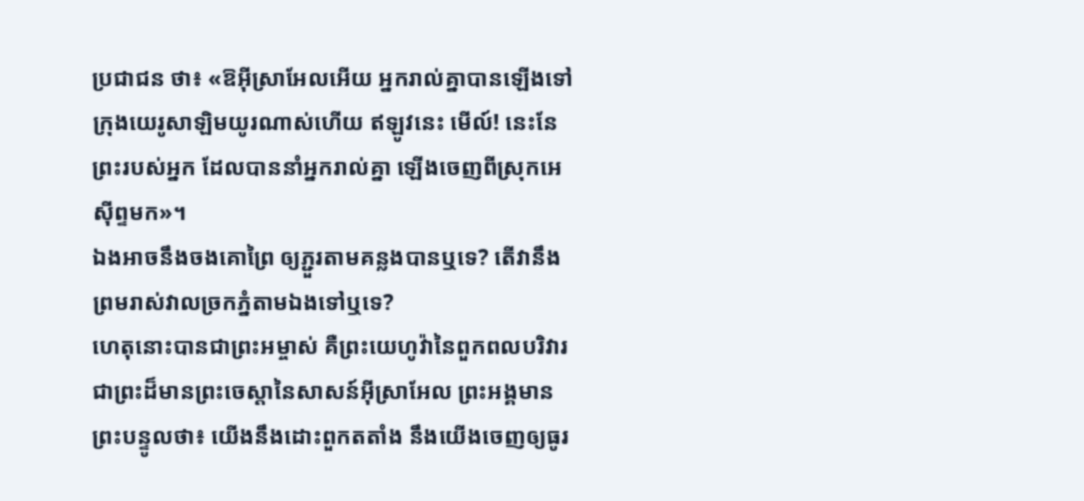ប្រជាជន ថា៖ «ឱអ៊ីស្រាអែលអើយ អ្នករាល់គ្នាបានឡើងទៅក្រុងយេរូសាឡិមយូរណាស់ហើយ ឥឡូវនេះ មើល៍! នេះនែ ព្រះរបស់អ្នក ដែលបាននាំអ្នករាល់គ្នា ឡើងចេញពីស្រុកអេស៊ីព្ទមក»។
ឯងអាចនឹងចងគោព្រៃ ឲ្យភ្ជួរតាមគន្លងបានឬទេ? តើវានឹងព្រមរាស់វាលច្រកភ្នំតាមឯងទៅឬទេ?
ហេតុនោះបានជាព្រះអម្ចាស់ គឺព្រះយេហូវ៉ានៃពួកពលបរិវារ ជាព្រះដ៏មានព្រះចេស្តានៃសាសន៍អ៊ីស្រាអែល ព្រះអង្គមានព្រះបន្ទូលថា៖ យើងនឹងដោះពួកតតាំង នឹងយើងចេញឲ្យធូរ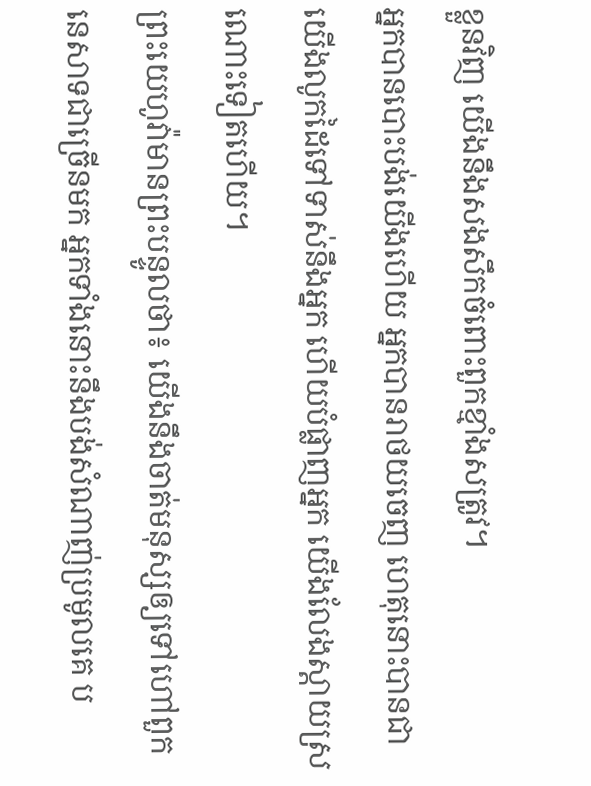ខ្លួនវិញ យើងនឹងសងសឹកចំពោះពួកខ្មាំងសត្រូវ។
អ្នកបានបោះបង់យើងហើយ អ្នកបានរាថយចេញ ហេតុនោះបានជាយើងលូកដៃទៅទាស់នឹងអ្នក ហើយបំផ្លាញអ្នក យើងលែងស្ដាយស្រណោះទៀតហើយ។
ព្រះយេហូវ៉ាមានព្រះបន្ទូលថា៖ យើងនឹងចាត់មនុស្សឲ្យទៅហៅពួកនេសាទជាច្រើនមក អ្នកទាំងនោះនឹងបង់សំណាញ់ប្រមូលគេ ប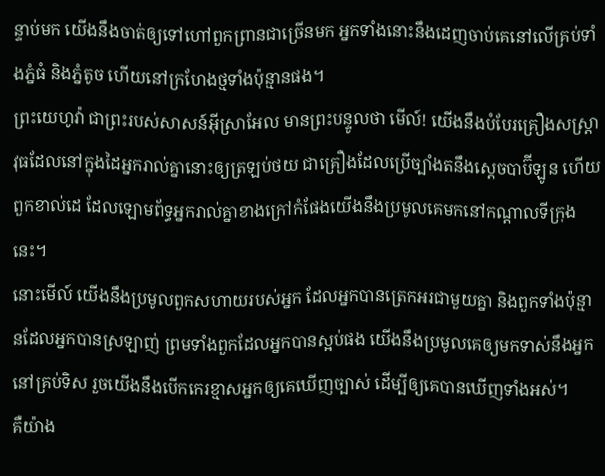ន្ទាប់មក យើងនឹងចាត់ឲ្យទៅហៅពួកព្រានជាច្រើនមក អ្នកទាំងនោះនឹងដេញចាប់គេនៅលើគ្រប់ទាំងភ្នំធំ និងភ្នំតូច ហើយនៅក្រហែងថ្មទាំងប៉ុន្មានផង។
ព្រះយេហូវ៉ា ជាព្រះរបស់សាសន៍អ៊ីស្រាអែល មានព្រះបន្ទូលថា មើល៍! យើងនឹងបំបែរគ្រឿងសស្ត្រាវុធដែលនៅក្នុងដៃអ្នករាល់គ្នានោះឲ្យត្រឡប់ថយ ជាគ្រឿងដែលប្រើច្បាំងតនឹងស្តេចបាប៊ីឡូន ហើយពួកខាល់ដេ ដែលឡោមព័ទ្ធអ្នករាល់គ្នាខាងក្រៅកំផែងយើងនឹងប្រមូលគេមកនៅកណ្ដាលទីក្រុងនេះ។
នោះមើល៍ យើងនឹងប្រមូលពួកសហាយរបស់អ្នក ដែលអ្នកបានត្រេកអរជាមួយគ្នា និងពួកទាំងប៉ុន្មានដែលអ្នកបានស្រឡាញ់ ព្រមទាំងពួកដែលអ្នកបានស្អប់ផង យើងនឹងប្រមូលគេឲ្យមកទាស់នឹងអ្នកនៅគ្រប់ទិស រួចយើងនឹងបើកកេរខ្មាសអ្នកឲ្យគេឃើញច្បាស់ ដើម្បីឲ្យគេបានឃើញទាំងអស់។
គឺយ៉ាង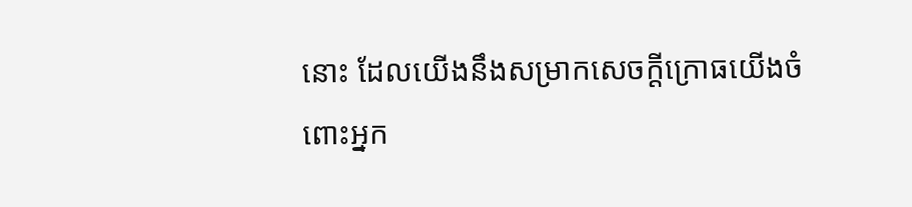នោះ ដែលយើងនឹងសម្រាកសេចក្ដីក្រោធយើងចំពោះអ្នក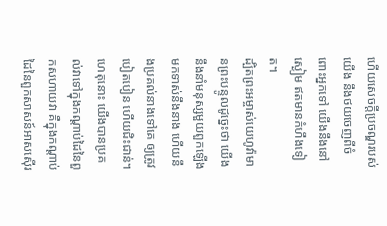ហើយសេចក្ដីប្រចណ្ឌរបស់យើង នឹងថយចេញពីចំពោះអ្នកទៅ យើងនឹងនៅស្ងៀម ឥតមានកំហឹងទៀត។
ដ្បិតព្រះអម្ចាស់យេហូវ៉ាមានព្រះបន្ទូលដូច្នេះថា យើងនឹងនាំមនុស្សមួយពួកឡើងមកទាស់នឹងនាង ហើយនឹងប្រគល់នាងទៅគេ ឲ្យត្រូវបៀតបៀន ហើយជិះជាន់។
ហេតុនោះ យើងបានប្រគល់វាទៅក្នុងកណ្ដាប់ដៃនៃពួកសហាយវា គឺក្នុងកណ្ដាប់ដៃនៃពួកសាសន៍អាសស៊ើរ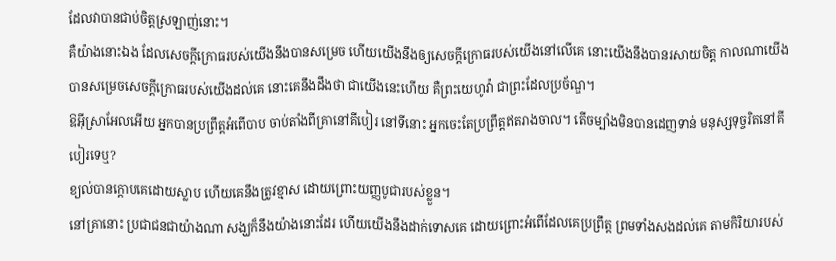ដែលវាបានជាប់ចិត្តស្រឡាញ់នោះ។
គឺយ៉ាងនោះឯង ដែលសេចក្ដីក្រោធរបស់យើងនឹងបានសម្រេច ហើយយើងនឹងឲ្យសេចក្ដីក្រោធរបស់យើងនៅលើគេ នោះយើងនឹងបានរសាយចិត្ត កាលណាយើងបានសម្រេចសេចក្ដីក្រោធរបស់យើងដល់គេ នោះគេនឹងដឹងថា ជាយើងនេះហើយ គឺព្រះយេហូវ៉ា ជាព្រះដែលប្រច័ណ្ឌ។
ឱអ៊ីស្រាអែលអើយ អ្នកបានប្រព្រឹត្តអំពើបាប ចាប់តាំងពីគ្រានៅគីបៀរ នៅទីនោះ អ្នកចេះតែប្រព្រឹត្តឥតរាងចាល។ តើចម្បាំងមិនបានដេញទាន់ មនុស្សទុច្ចរិតនៅគីបៀរទេឬ?
ខ្យល់បានក្តោបគេដោយស្លាប ហើយគេនឹងត្រូវខ្មាស ដោយព្រោះយញ្ញបូជារបស់ខ្លួន។
នៅគ្រានោះ ប្រជាជនជាយ៉ាងណា សង្ឃក៏នឹងយ៉ាងនោះដែរ ហើយយើងនឹងដាក់ទោសគេ ដោយព្រោះអំពើដែលគេប្រព្រឹត្ត ព្រមទាំងសងដល់គេ តាមកិរិយារបស់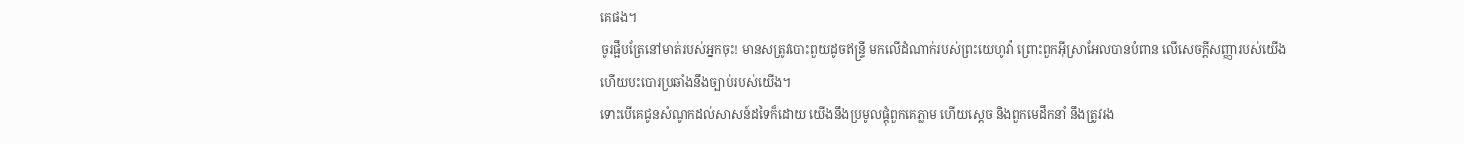គេផង។
ចូរផ្អឹបត្រែនៅមាត់របស់អ្នកចុះ! មានសត្រូវបោះពួយដូចឥន្ទ្រី មកលើដំណាក់របស់ព្រះយេហូវ៉ា ព្រោះពួកអ៊ីស្រាអែលបានបំពាន លើសេចក្ដីសញ្ញារបស់យើង ហើយបះបោរប្រឆាំងនឹងច្បាប់របស់យើង។
ទោះបើគេជូនសំណូកដល់សាសន៍ដទៃក៏ដោយ យើងនឹងប្រមូលផ្ដុំពួកគេភ្លាម ហើយស្តេច និងពួកមេដឹកនាំ នឹងត្រូវរង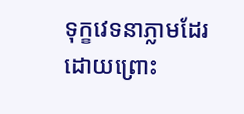ទុក្ខវេទនាភ្លាមដែរ ដោយព្រោះ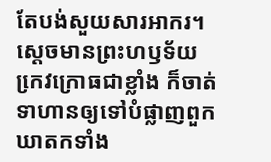តែបង់សួយសារអាករ។
ស្តេចមានព្រះហឫទ័យកេ្រវក្រោធជាខ្លាំង ក៏ចាត់ទាហានឲ្យទៅបំផ្លាញពួកឃាតកទាំង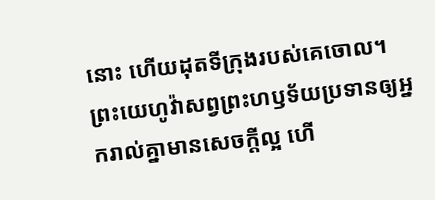នោះ ហើយដុតទីក្រុងរបស់គេចោល។
ព្រះយេហូវ៉ាសព្វព្រះហឫទ័យប្រទានឲ្យអ្នករាល់គ្នាមានសេចក្ដីល្អ ហើ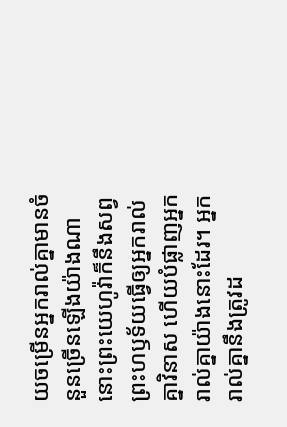យចម្រើនអ្នករាល់គ្នាមានចំនួនច្រើនឡើងយ៉ាងណា នោះព្រះយេហូវ៉ាក៏នឹងសព្វព្រះហឫទ័យធ្វើឲ្យអ្នករាល់គ្នាវិនាស ហើយបំផ្លាញអ្នករាល់គ្នាយ៉ាងនោះដែរ។ អ្នករាល់គ្នានឹងត្រូវដ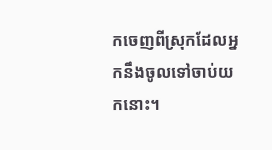កចេញពីស្រុកដែលអ្នកនឹងចូលទៅចាប់យកនោះ។